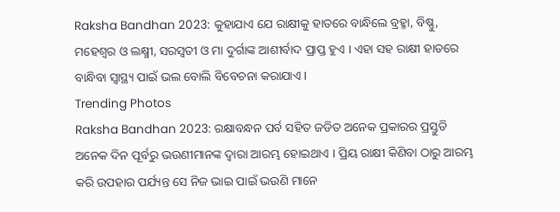Raksha Bandhan 2023: କୁହାଯାଏ ଯେ ରାକ୍ଷୀକୁ ହାତରେ ବାନ୍ଧିଲେ ବ୍ରହ୍ମା, ବିଷ୍ଣୁ, ମହେଶ୍ୱର ଓ ଲକ୍ଷ୍ମୀ, ସରସ୍ୱତୀ ଓ ମା ଦୁର୍ଗାଙ୍କ ଆଶୀର୍ବାଦ ପ୍ରାପ୍ତ ହୁଏ । ଏହା ସହ ରାକ୍ଷୀ ହାତରେ ବାନ୍ଧିବା ସ୍ୱାସ୍ଥ୍ୟ ପାଇଁ ଭଲ ବୋଲି ବିବେଚନା କରାଯାଏ ।
Trending Photos
Raksha Bandhan 2023: ରକ୍ଷାବନ୍ଧନ ପର୍ବ ସହିତ ଜଡିତ ଅନେକ ପ୍ରକାରର ପ୍ରସ୍ତୁତି ଅନେକ ଦିନ ପୂର୍ବରୁ ଭଉଣୀମାନଙ୍କ ଦ୍ୱାରା ଆରମ୍ଭ ହୋଇଥାଏ । ପ୍ରିୟ ରାକ୍ଷୀ କିଣିବା ଠାରୁ ଆରମ୍ଭ କରି ଉପହାର ପର୍ଯ୍ୟନ୍ତ ସେ ନିଜ ଭାଇ ପାଇଁ ଭଉଣି ମାନେ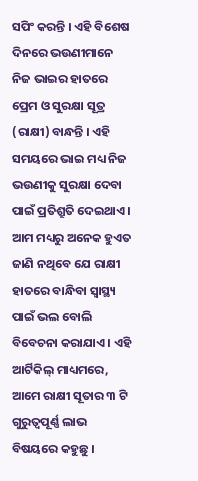ସପିଂ କରନ୍ତି । ଏହି ବିଶେଷ ଦିନରେ ଭଉଣୀମାନେ ନିଜ ଭାଇର ହାତରେ ପ୍ରେମ ଓ ସୁରକ୍ଷା ସୂତ୍ର (ରାକ୍ଷୀ) ବାନ୍ଧନ୍ତି । ଏହି ସମୟରେ ଭାଇ ମଧ୍ୟ ନିଜ ଭଉଣୀକୁ ସୁରକ୍ଷା ଦେବା ପାଇଁ ପ୍ରତିଶ୍ରୁତି ଦେଇଥାଏ । ଆମ ମଧ୍ୟରୁ ଅନେକ ହୁଏତ ଜାଣି ନଥିବେ ଯେ ରାକ୍ଷୀ ହାତରେ ବାନ୍ଧିବା ସ୍ୱାସ୍ଥ୍ୟ ପାଇଁ ଭଲ ବୋଲି ବିବେଚନା କରାଯାଏ । ଏହି ଆର୍ଟିକିଲ୍ ମାଧ୍ୟମରେ, ଆମେ ରାକ୍ଷୀ ସୂତାର ୩ ଟି ଗୁରୁତ୍ୱପୂର୍ଣ୍ଣ ଲାଭ ବିଷୟରେ କହୁଛୁ ।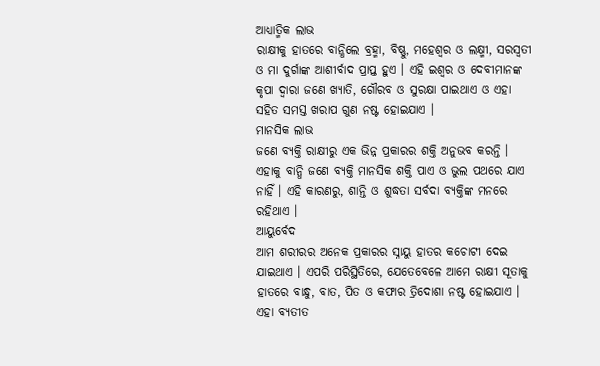ଆଧ୍ୟାତ୍ମିକ ଲାଭ
ରାକ୍ଷୀକୁ ହାତରେ ବାନ୍ଧିଲେ ବ୍ରହ୍ମା, ବିଷ୍ଣୁ, ମହେଶ୍ୱର ଓ ଲକ୍ଷ୍ମୀ, ସରସ୍ୱତୀ ଓ ମା ଦୁର୍ଗାଙ୍କ ଆଶୀର୍ବାଦ ପ୍ରାପ୍ତ ହୁଏ । ଏହି ଇଶ୍ୱର ଓ ଦେବୀମାନଙ୍କ କୃପା ଦ୍ୱାରା ଜଣେ ଖ୍ୟାତି, ଗୌରବ ଓ ସୁରକ୍ଷା ପାଇଥାଏ ଓ ଏହା ସହିତ ସମସ୍ତ ଖରାପ ଗୁଣ ନଷ୍ଟ ହୋଇଯାଏ ।
ମାନସିକ ଲାଭ
ଜଣେ ବ୍ୟକ୍ତି ରାକ୍ଷୀରୁ ଏକ ଭିନ୍ନ ପ୍ରକାରର ଶକ୍ତି ଅନୁଭବ କରନ୍ତି । ଏହାକୁ ବାନ୍ଧି ଜଣେ ବ୍ୟକ୍ତି ମାନସିକ ଶକ୍ତି ପାଏ ଓ ଭୁଲ ପଥରେ ଯାଏ ନାହିଁ । ଏହି କାରଣରୁ, ଶାନ୍ତି ଓ ଶୁଦ୍ଧତା ସର୍ବଦା ବ୍ୟକ୍ତିଙ୍କ ମନରେ ରହିଥାଏ ।
ଆୟୁର୍ବେଦ
ଆମ ଶରୀରର ଅନେକ ପ୍ରକାରର ସ୍ନାୟୁ ହାତର କଚୋଟୀ ଦେଇ ଯାଇଥାଏ । ଏପରି ପରିସ୍ଥିତିରେ, ଯେତେବେଳେ ଆମେ ରାକ୍ଷୀ ସୂତାକୁ ହାତରେ ବାନ୍ଧୁ, ବାତ, ପିତ ଓ କଫାର ତ୍ରିଦୋଶା ନଷ୍ଟ ହୋଇଯାଏ । ଏହା ବ୍ୟତୀତ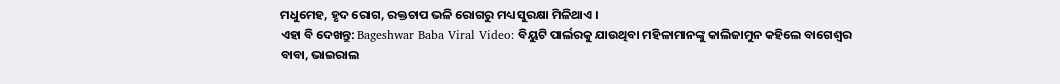ମଧୁମେହ, ହୃଦ ରୋଗ, ରକ୍ତଚାପ ଭଳି ରୋଗରୁ ମଧ୍ୟ ସୁରକ୍ଷା ମିଳିଥାଏ ।
ଏହା ବି ଦେଖନ୍ତୁ: Bageshwar Baba Viral Video: ବିୟୁଟି ପାର୍ଲରକୁ ଯାଉଥିବା ମହିଳାମାନଙ୍କୁ କାଲିଜାମୁନ କହିଲେ ବାଗେଶ୍ୱର ବାବା, ଭାଇରାଲ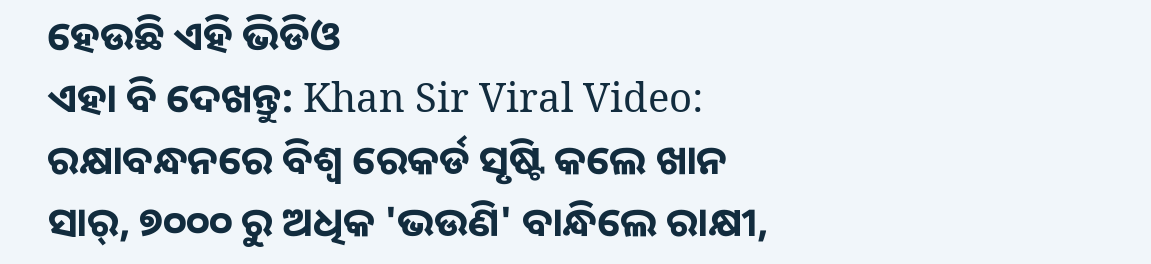ହେଉଛି ଏହି ଭିଡିଓ
ଏହା ବି ଦେଖନ୍ତୁ: Khan Sir Viral Video: ରକ୍ଷାବନ୍ଧନରେ ବିଶ୍ୱ ରେକର୍ଡ ସୃଷ୍ଟି କଲେ ଖାନ ସାର୍, ୭୦୦୦ ରୁ ଅଧିକ 'ଭଉଣି' ବାନ୍ଧିଲେ ରାକ୍ଷୀ,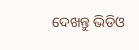ଦେଖନ୍ତୁ ଭିଡିଓ